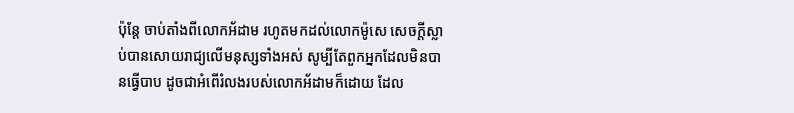ប៉ុន្តែ ចាប់តាំងពីលោកអ័ដាម រហូតមកដល់លោកម៉ូសេ សេចក្តីស្លាប់បានសោយរាជ្យលើមនុស្សទាំងអស់ សូម្បីតែពួកអ្នកដែលមិនបានធ្វើបាប ដូចជាអំពើរំលងរបស់លោកអ័ដាមក៏ដោយ ដែល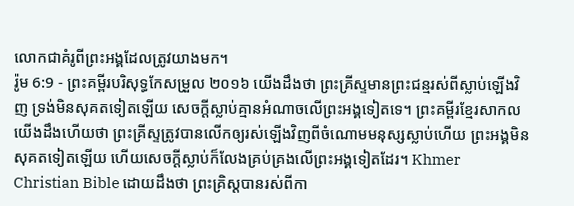លោកជាគំរូពីព្រះអង្គដែលត្រូវយាងមក។
រ៉ូម 6:9 - ព្រះគម្ពីរបរិសុទ្ធកែសម្រួល ២០១៦ យើងដឹងថា ព្រះគ្រីស្ទមានព្រះជន្មរស់ពីស្លាប់ឡើងវិញ ទ្រង់មិនសុគតទៀតឡើយ សេចក្តីស្លាប់គ្មានអំណាចលើព្រះអង្គទៀតទេ។ ព្រះគម្ពីរខ្មែរសាកល យើងដឹងហើយថា ព្រះគ្រីស្ទត្រូវបានលើកឲ្យរស់ឡើងវិញពីចំណោមមនុស្សស្លាប់ហើយ ព្រះអង្គមិនសុគតទៀតឡើយ ហើយសេចក្ដីស្លាប់ក៏លែងគ្រប់គ្រងលើព្រះអង្គទៀតដែរ។ Khmer Christian Bible ដោយដឹងថា ព្រះគ្រិស្ដបានរស់ពីកា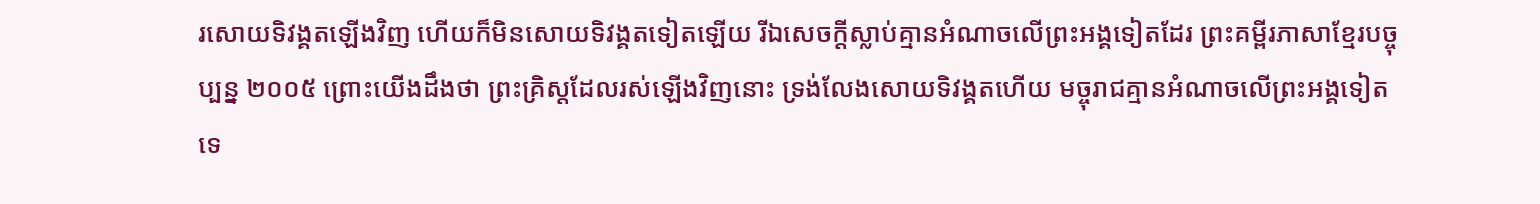រសោយទិវង្គតឡើងវិញ ហើយក៏មិនសោយទិវង្គតទៀតឡើយ រីឯសេចក្ដីស្លាប់គ្មានអំណាចលើព្រះអង្គទៀតដែរ ព្រះគម្ពីរភាសាខ្មែរបច្ចុប្បន្ន ២០០៥ ព្រោះយើងដឹងថា ព្រះគ្រិស្តដែលរស់ឡើងវិញនោះ ទ្រង់លែងសោយទិវង្គតហើយ មច្ចុរាជគ្មានអំណាចលើព្រះអង្គទៀតទេ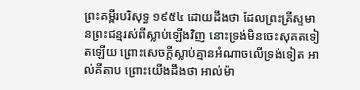ព្រះគម្ពីរបរិសុទ្ធ ១៩៥៤ ដោយដឹងថា ដែលព្រះគ្រីស្ទមានព្រះជន្មរស់ពីស្លាប់ឡើងវិញ នោះទ្រង់មិនចេះសុគតទៀតឡើយ ព្រោះសេចក្ដីស្លាប់គ្មានអំណាចលើទ្រង់ទៀត អាល់គីតាប ព្រោះយើងដឹងថា អាល់ម៉ា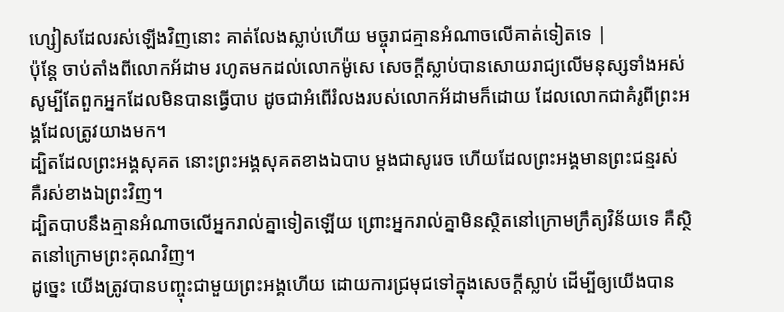ហ្សៀសដែលរស់ឡើងវិញនោះ គាត់លែងស្លាប់ហើយ មច្ចុរាជគ្មានអំណាចលើគាត់ទៀតទេ |
ប៉ុន្តែ ចាប់តាំងពីលោកអ័ដាម រហូតមកដល់លោកម៉ូសេ សេចក្តីស្លាប់បានសោយរាជ្យលើមនុស្សទាំងអស់ សូម្បីតែពួកអ្នកដែលមិនបានធ្វើបាប ដូចជាអំពើរំលងរបស់លោកអ័ដាមក៏ដោយ ដែលលោកជាគំរូពីព្រះអង្គដែលត្រូវយាងមក។
ដ្បិតដែលព្រះអង្គសុគត នោះព្រះអង្គសុគតខាងឯបាប ម្ដងជាសូរេច ហើយដែលព្រះអង្គមានព្រះជន្មរស់ គឺរស់ខាងឯព្រះវិញ។
ដ្បិតបាបនឹងគ្មានអំណាចលើអ្នករាល់គ្នាទៀតឡើយ ព្រោះអ្នករាល់គ្នាមិនស្ថិតនៅក្រោមក្រឹត្យវិន័យទេ គឺស្ថិតនៅក្រោមព្រះគុណវិញ។
ដូច្នេះ យើងត្រូវបានបញ្ចុះជាមួយព្រះអង្គហើយ ដោយការជ្រមុជទៅក្នុងសេចក្តីស្លាប់ ដើម្បីឲ្យយើងបាន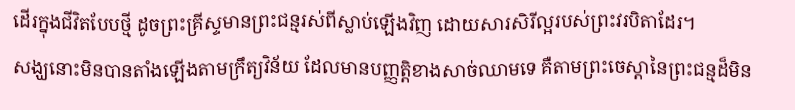ដើរក្នុងជីវិតបែបថ្មី ដូចព្រះគ្រីស្ទមានព្រះជន្មរស់ពីស្លាប់ឡើងវិញ ដោយសារសិរីល្អរបស់ព្រះវរបិតាដែរ។
សង្ឃនោះមិនបានតាំងឡើងតាមក្រឹត្យវិន័យ ដែលមានបញ្ញត្តិខាងសាច់ឈាមទេ គឺតាមព្រះចេស្តានៃព្រះជន្មដ៏មិន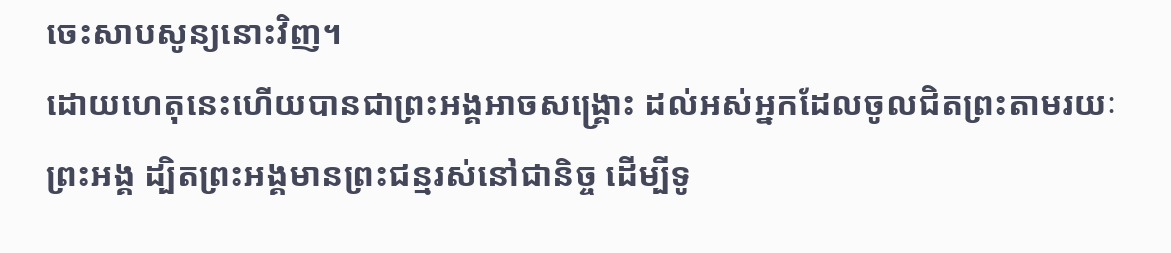ចេះសាបសូន្យនោះវិញ។
ដោយហេតុនេះហើយបានជាព្រះអង្គអាចសង្គ្រោះ ដល់អស់អ្នកដែលចូលជិតព្រះតាមរយៈព្រះអង្គ ដ្បិតព្រះអង្គមានព្រះជន្មរស់នៅជានិច្ច ដើម្បីទូ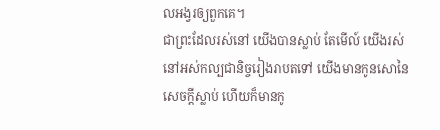លអង្វរឲ្យពួកគេ។
ជាព្រះដែលរស់នៅ យើងបានស្លាប់ តែមើល៍ យើងរស់នៅអស់កល្បជានិច្ចរៀងរាបតទៅ យើងមានកូនសោនៃសេចក្ដីស្លាប់ ហើយក៏មានកូ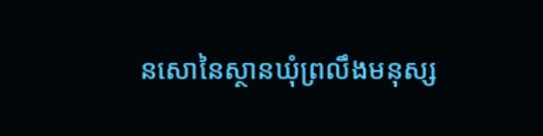នសោនៃស្ថានឃុំព្រលឹងមនុស្ស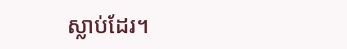ស្លាប់ដែរ។